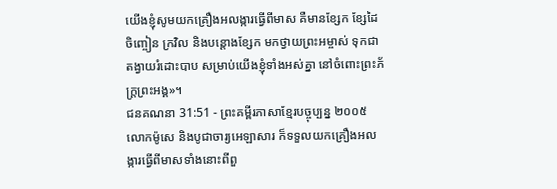យើងខ្ញុំសូមយកគ្រឿងអលង្ការធ្វើពីមាស គឺមានខ្សែក ខ្សែដៃ ចិញ្ចៀន ក្រវិល និងបន្តោងខ្សែក មកថ្វាយព្រះអម្ចាស់ ទុកជាតង្វាយរំដោះបាប សម្រាប់យើងខ្ញុំទាំងអស់គ្នា នៅចំពោះព្រះភ័ក្ត្រព្រះអង្គ»។
ជនគណនា 31:51 - ព្រះគម្ពីរភាសាខ្មែរបច្ចុប្បន្ន ២០០៥ លោកម៉ូសេ និងបូជាចារ្យអេឡាសារ ក៏ទទួលយកគ្រឿងអលង្ការធ្វើពីមាសទាំងនោះពីពួ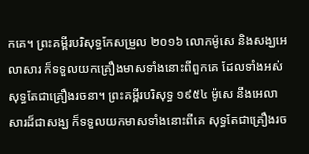កគេ។ ព្រះគម្ពីរបរិសុទ្ធកែសម្រួល ២០១៦ លោកម៉ូសេ និងសង្ឃអេលាសារ ក៏ទទួលយកគ្រឿងមាសទាំងនោះពីពួកគេ ដែលទាំងអស់សុទ្ធតែជាគ្រឿងរចនា។ ព្រះគម្ពីរបរិសុទ្ធ ១៩៥៤ ម៉ូសេ នឹងអេលាសារដ៏ជាសង្ឃ ក៏ទទួលយកមាសទាំងនោះពីគេ សុទ្ធតែជាគ្រឿងរច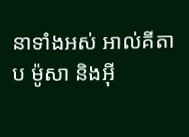នាទាំងអស់ អាល់គីតាប ម៉ូសា និងអ៊ី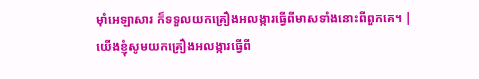មុាំអេឡាសារ ក៏ទទួលយកគ្រឿងអលង្ការធ្វើពីមាសទាំងនោះពីពួកគេ។ |
យើងខ្ញុំសូមយកគ្រឿងអលង្ការធ្វើពី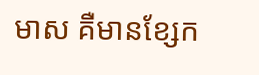មាស គឺមានខ្សែក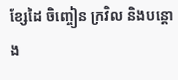ខ្សែដៃ ចិញ្ចៀន ក្រវិល និងបន្តោង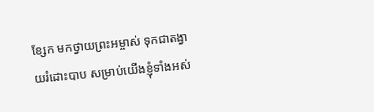ខ្សែក មកថ្វាយព្រះអម្ចាស់ ទុកជាតង្វាយរំដោះបាប សម្រាប់យើងខ្ញុំទាំងអស់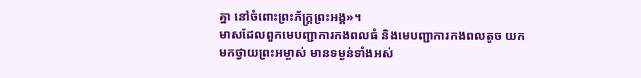គ្នា នៅចំពោះព្រះភ័ក្ត្រព្រះអង្គ»។
មាសដែលពួកមេបញ្ជាការកងពលធំ និងមេបញ្ជាការកងពលតូច យកមកថ្វាយព្រះអម្ចាស់ មានទម្ងន់ទាំងអស់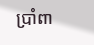ប្រាំពា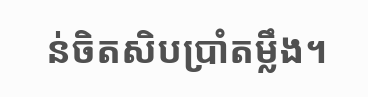ន់ចិតសិបប្រាំតម្លឹង។